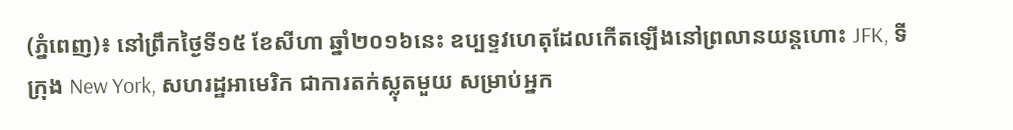(ភ្នំពេញ)៖ នៅព្រឹកថ្ងៃទី១៥ ខែសីហា ឆ្នាំ២០១៦នេះ ឧប្បទ្ទវហេតុដែលកើតឡើងនៅព្រលានយន្តហោះ JFK, ទីក្រុង New York, សហរដ្ឋអាមេរិក ជាការតក់ស្លុតមួយ សម្រាប់អ្នក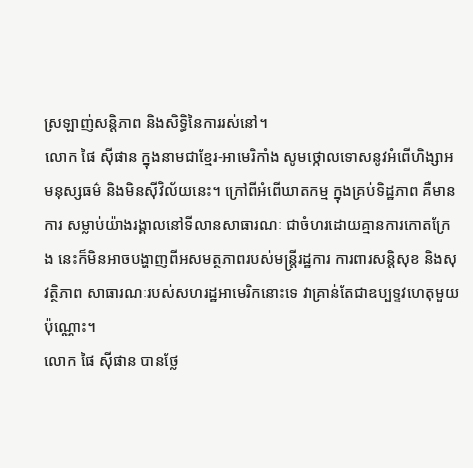ស្រឡាញ់សន្តិភាព និងសិទ្ធិនៃការរស់នៅ។
លោក ផៃ ស៊ីផាន ក្នុងនាមជាខ្មែរ-អាមេរិកាំង សូមថ្កោលទោសនូវអំពើហិង្សាអមនុស្សធម៌ និងមិនស៊ីវិល័យនេះ។ ក្រៅពីអំពើឃាតកម្ម ក្នុងគ្រប់ទិដ្ឋភាព គឺមានការ សម្លាប់យ៉ាងរង្គាលនៅទីលានសាធារណៈ ជាចំហរដោយគ្មានការកោតក្រែង នេះក៏មិនអាចបង្ហាញពីអសមត្ថភាពរបស់មន្ត្រីរដ្ឋការ ការពារសន្តិសុខ និងសុវត្ថិភាព សាធារណៈរបស់សហរដ្ឋអាមេរិកនោះទេ វាគ្រាន់តែជាឧប្បទ្ទវហេតុមួយប៉ុណ្ណោះ។
លោក ផៃ ស៊ីផាន បានថ្លែ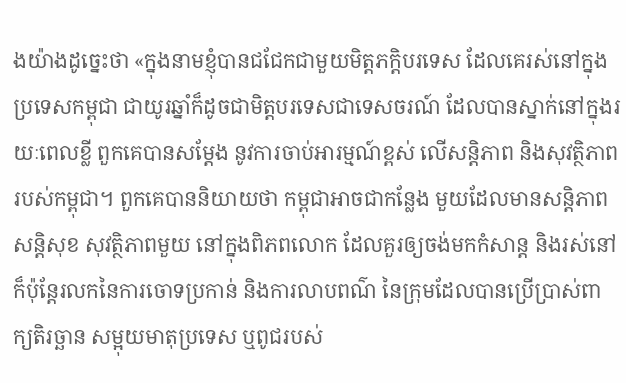ងយ៉ាងដូច្នេះថា «ក្នុងនាមខ្ញុំបានជជែកជាមួយមិត្តភក្តិបរទេស ដែលគេរស់នៅក្នុងប្រទេសកម្ពុជា ជាយូរឆ្នាំក៏ដូចជាមិត្តបរទេសជាទេសចរណ៍ ដែលបានស្នាក់នៅក្នុងរយៈពេលខ្លី ពួកគេបានសម្តែង នូវការចាប់អារម្មណ៍ខ្ពស់ លើសន្តិភាព និងសុវត្ថិភាពរបស់កម្ពុជា។ ពួកគេបាននិយាយថា កម្ពុជាអាចជាកន្លែង មួយដែលមានសន្តិភាព សន្តិសុខ សុវត្ថិភាពមួយ នៅក្នុងពិភពលោក ដែលគួរឲ្យចង់មកកំសាន្ត និងរស់នៅ ក៏ប៉ុន្តែរលកនៃការចោទប្រកាន់ និងការលាបពណ៌ នៃក្រុមដែលបានប្រើប្រាស់ពាក្យតិរច្ឆាន សម្អុយមាតុប្រទេស ឬពូជរបស់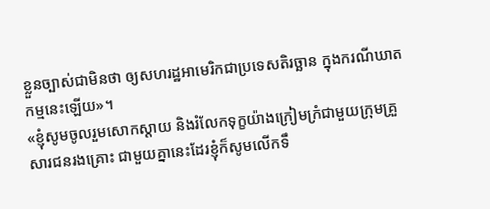ខ្លួនច្បាស់ជាមិនថា ឲ្យសហរដ្ឋអាមេរិកជាប្រទេសតិរច្ឆាន ក្នុងករណីឃាតកម្មនេះឡើយ»។
«ខ្ញុំសូមចូលរួមសោកស្តាយ និងរំលែកទុក្ខយ៉ាងក្រៀមក្រំជាមួយក្រុមគ្រួសារជនរងគ្រោះ ជាមួយគ្នានេះដែរខ្ញុំក៏សូមលើកទឹ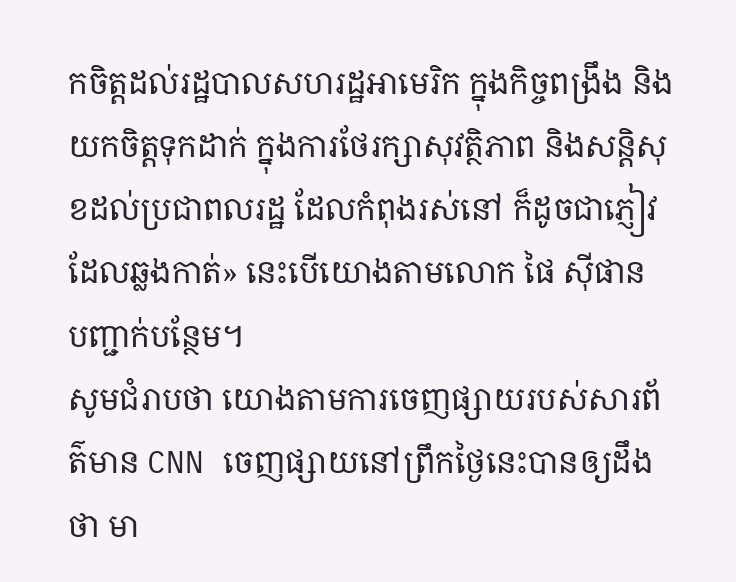កចិត្តដល់រដ្ឋបាលសហរដ្ឋអាមេរិក ក្នុងកិច្ចពង្រឹង និងយកចិត្តទុកដាក់ ក្នុងការថែរក្សាសុវត្ថិភាព និងសន្តិសុខដល់ប្រជាពលរដ្ឋ ដែលកំពុងរស់នៅ ក៏ដូចជាភ្ញៀវដែលឆ្លងកាត់» នេះបើយោងតាមលោក ផៃ ស៊ីផាន បញ្ជាក់បន្ថែម។
សូមជំរាបថា យោងតាមការចេញផ្សាយរបស់សារព័ត៌មាន CNN ចេញផ្សាយនៅព្រឹកថ្ងៃនេះបានឲ្យដឹងថា មា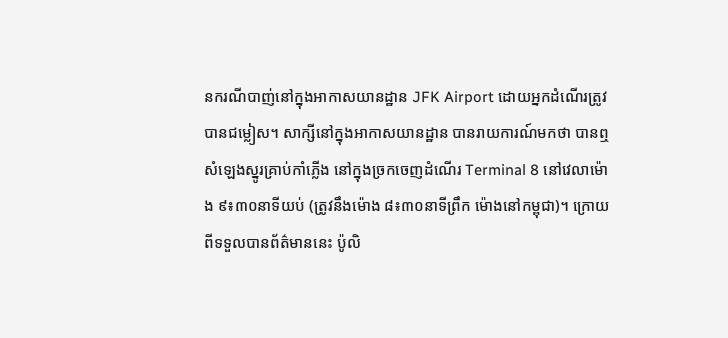នករណីបាញ់នៅក្នុងអាកាសយានដ្ឋាន JFK Airport ដោយអ្នកដំណើរត្រូវបានជម្លៀស។ សាក្សីនៅក្នុងអាកាសយានដ្ឋាន បានរាយការណ៍មកថា បានឮសំឡេងស្នូរគ្រាប់កាំភ្លើង នៅក្នុងច្រកចេញដំណើរ Terminal 8 នៅវេលាម៉ោង ៩៖៣០នាទីយប់ (ត្រូវនឹងម៉ោង ៨៖៣០នាទីព្រឹក ម៉ោងនៅកម្ពុជា)។ ក្រោយពីទទួលបានព័ត៌មាននេះ ប៉ូលិ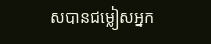សបានជម្លៀសអ្នក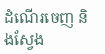ដំណើរចេញ និងស្វែង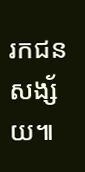រកជនសង្ស័យ៕